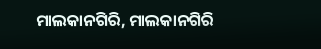ମାଲକାନଗିରି, ମାଲକାନଗିରି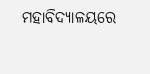ମହାବିଦ୍ୟାଳୟରେ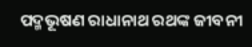ପଦ୍ମଭୂଷଣ ରାଧାନାଥ ରଥଙ୍କ ଜୀବନୀ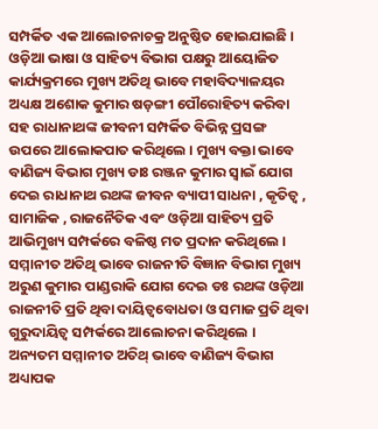ସମ୍ପର୍କିତ ଏକ ଆଲୋଚନାଚକ୍ର ଅନୁଷ୍ଠିତ ହୋଇଯାଇଛି । ଓଡ଼ିଆ ଭାଷା ଓ ସାହିତ୍ୟ ବିଭାଗ ପକ୍ଷରୁ ଆୟୋଜିତ କାର୍ଯ୍ୟକ୍ରମରେ ମୁଖ୍ୟ ଅତିଥି ଭାବେ ମହାବିଦ୍ୟାଳୟର ଅଧ୍ୟକ୍ଷ ଅଶୋକ କୁମାର ଷଡ଼ଙ୍ଗୀ ପୌରୋହିତ୍ୟ କରିବା ସହ ରାଧାନାଥଙ୍କ ଜୀବନୀ ସମ୍ପର୍କିତ ବିଭିନ୍ନ ପ୍ରସଙ୍ଗ ଉପରେ ଆଲୋକପାତ କରିଥିଲେ । ମୁଖ୍ୟ ବକ୍ତା ଭାବେ ବାଣିଜ୍ୟ ବିଭାଗ ମୁଖ୍ୟ ଡାଃ ରଞ୍ଜନ କୁମାର ସ୍ୱାଇଁ ଯୋଗ ଦେଇ ରାଧାନାଥ ରଥଙ୍କ ଜୀବନ ବ୍ୟାପୀ ସାଧନା , କୃତିତ୍ଵ , ସାମାଜିକ , ରାଜନୈତିକ ଏବଂ ଓଡ଼ିଆ ସାହିତ୍ୟ ପ୍ରତି ଆଭିମୁଖ୍ୟ ସମ୍ପର୍କରେ ବଳିଷ୍ଠ ମତ ପ୍ରଦାନ କରିଥିଲେ । ସମ୍ମାନୀତ ଅତିଥି ଭାବେ ରାଜନୀତି ବିଜ୍ଞାନ ବିଭାଗ ମୁଖ୍ୟ ଅରୁଣ କୁମାର ପାଣ୍ଡରାକି ଯୋଗ ଦେଇ ଡଃ ରଥଙ୍କ ଓଡ଼ିଆ ରାଜନୀତି ପ୍ରତି ଥିବା ଦାୟିତ୍ବବୋଧତା ଓ ସମାଜ ପ୍ରତି ଥିବା ଗୁରୁଦାୟିତ୍ଵ ସମ୍ପର୍କରେ ଆଲୋଚନା କରିଥିଲେ । ଅନ୍ୟତମ ସମ୍ମାନୀତ ଅତିଥ୍ ଭାବେ ବାଣିଜ୍ୟ ବିଭାଗ ଅଧ୍ୟାପକ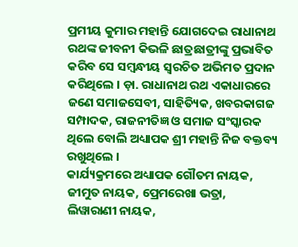ପ୍ରମୀୟ କୁମାର ମହାନ୍ତି ଯୋଗଦେଇ ରାଧାନାଥ ରଥଙ୍କ ଜୀବନୀ କିଭଳି ଛାତ୍ରଛାତ୍ରୀଙ୍କୁ ପ୍ରଭାବିତ କରିବ ସେ ସମ୍ବନ୍ଧୀୟ ସ୍ଵରଚିତ ଅଭିମତ ପ୍ରଦାନ କରିଥିଲେ । ଡ଼ା. ରାଧାନାଥ ରଥ ଏକାଧାରରେ ଜଣେ ସମାଜସେବୀ, ସାହିତ୍ୟିକ, ଖବରକାଗଜ ସମ୍ପାଦକ, ରାଜନୀତିଜ୍ଞ ଓ ସମାଜ ସଂସ୍କାରକ ଥିଲେ ବୋଲି ଅଧ୍ୟାପକ ଶ୍ରୀ ମହାନ୍ତି ନିଜ ବକ୍ତବ୍ୟ ରଖୁଥିଲେ ।
କାର୍ଯ୍ୟକ୍ରମରେ ଅଧ୍ୟାପକ ଗୌତମ ନାୟକ, ଜୀମୁତ ନାୟକ, ପ୍ରେମରେଖା ଭତ୍ରା, ଲିୱାରାଣୀ ନାୟକ,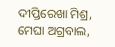ଦୀପ୍ତିରେଖା ମିଶ୍ର, ମେଘା ଅଗ୍ରବାଲ,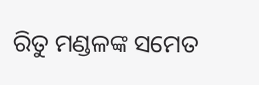ରିତୁ ମଣ୍ଡଳଙ୍କ ସମେତ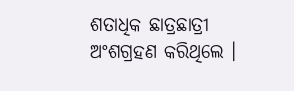ଶତାଧିକ ଛାତ୍ରଛାତ୍ରୀ ଅଂଶଗ୍ରହଣ କରିଥିଲେ ।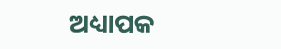ଅଧ୍ୟାପକ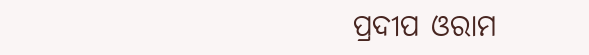ପ୍ରଦୀପ ଓରାମ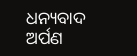ଧନ୍ୟବାଦ ଅର୍ପଣ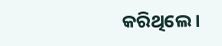କରିଥିଲେ ।